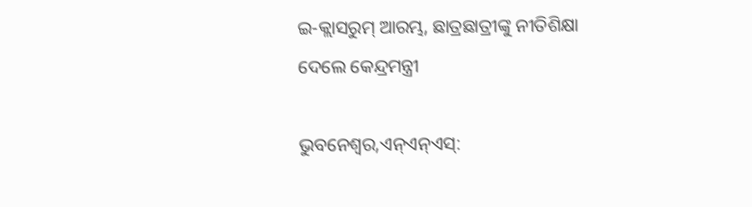ଇ-କ୍ଲାସରୁମ୍ ଆରମ୍ଭ, ଛାତ୍ରଛାତ୍ରୀଙ୍କୁ ନୀତିଶିକ୍ଷା ଦେଲେ କେନ୍ଦ୍ରମନ୍ତ୍ରୀ

ଭୁବନେଶ୍ୱର,ଏନ୍ଏନ୍ଏସ୍: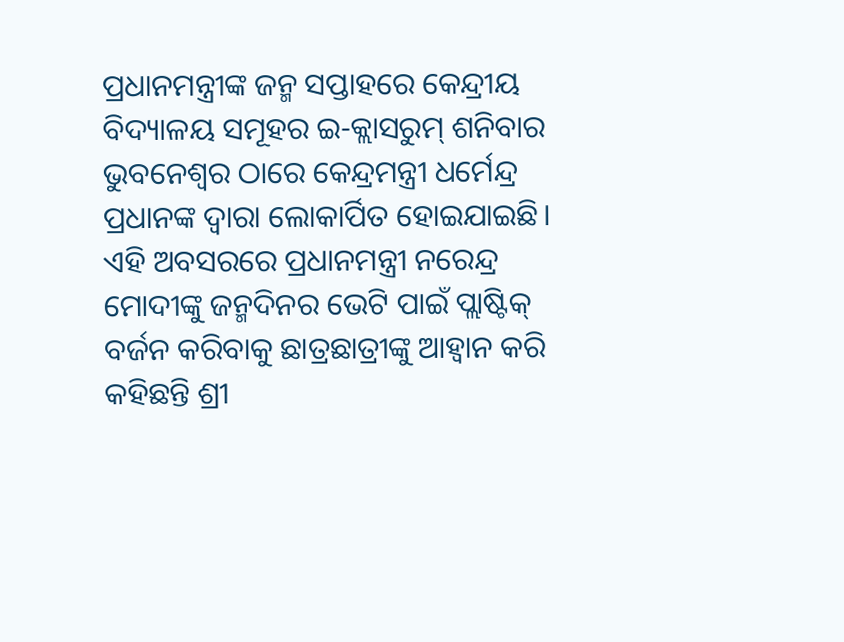ପ୍ରଧାନମନ୍ତ୍ରୀଙ୍କ ଜନ୍ମ ସପ୍ତାହରେ କେନ୍ଦ୍ରୀୟ ବିଦ୍ୟାଳୟ ସମୂହର ଇ-କ୍ଲାସରୁମ୍ ଶନିବାର ଭୁବନେଶ୍ୱର ଠାରେ କେନ୍ଦ୍ରମନ୍ତ୍ରୀ ଧର୍ମେନ୍ଦ୍ର ପ୍ରଧାନଙ୍କ ଦ୍ୱାରା ଲୋକାର୍ପିତ ହୋଇଯାଇଛି। ଏହି ଅବସରରେ ପ୍ରଧାନମନ୍ତ୍ରୀ ନରେନ୍ଦ୍ର ମୋଦୀଙ୍କୁ ଜନ୍ମଦିନର ଭେଟି ପାଇଁ ପ୍ଲାଷ୍ଟିକ୍ ବର୍ଜନ କରିବାକୁ ଛାତ୍ରଛାତ୍ରୀଙ୍କୁ ଆହ୍ୱାନ କରି କହିଛନ୍ତି ଶ୍ରୀ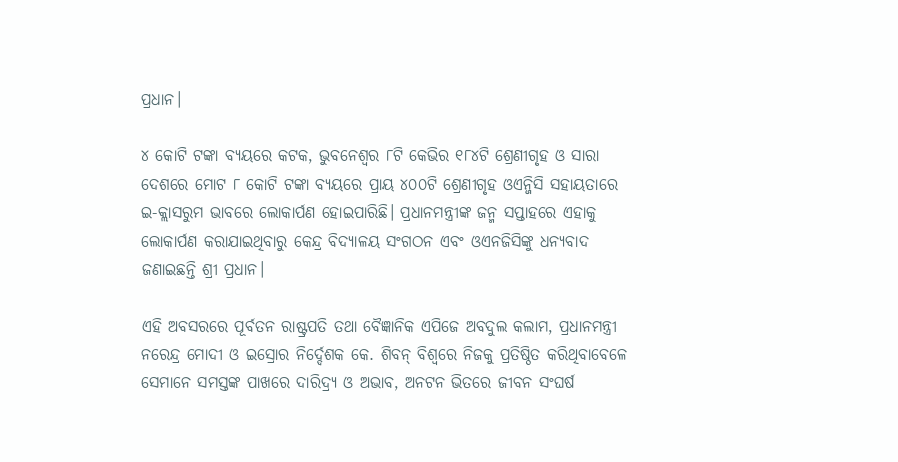ପ୍ରଧାନ।

୪ କୋଟି ଟଙ୍କା ବ୍ୟୟରେ କଟକ, ଭୁବନେଶ୍ୱର ୮ଟି କେଭିର ୧୮୪ଟି ଶ୍ରେଣୀଗୃହ ଓ ସାରା ଦେଶରେ ମୋଟ ୮ କୋଟି ଟଙ୍କା ବ୍ୟୟରେ ପ୍ରାୟ ୪୦୦ଟି ଶ୍ରେଣୀଗୃହ ଓଏନ୍ଜିସି ସହାୟତାରେ ଇ-କ୍ଲାସରୁମ ଭାବରେ ଲୋକାର୍ପଣ ହୋଇପାରିଛି। ପ୍ରଧାନମନ୍ତ୍ରୀଙ୍କ ଜନ୍ମ ସପ୍ତାହରେ ଏହାକୁ ଲୋକାର୍ପଣ କରାଯାଇଥିବାରୁ କେନ୍ଦ୍ର ବିଦ୍ୟାଳୟ ସଂଗଠନ ଏବଂ ଓଏନଜିସିଙ୍କୁ ଧନ୍ୟବାଦ ଜଣାଇଛନ୍ତି ଶ୍ରୀ ପ୍ରଧାନ।

ଏହି ଅବସରରେ ପୂର୍ବତନ ରାଷ୍ଟ୍ରପତି ତଥା ବୈଜ୍ଞାନିକ ଏପିଜେ ଅବଦୁଲ କଲାମ, ପ୍ରଧାନମନ୍ତ୍ରୀ ନରେନ୍ଦ୍ର ମୋଦୀ ଓ ଇସ୍ରୋର ନିର୍ଦ୍ଦେଶକ କେ. ଶିବନ୍ ବିଶ୍ୱରେ ନିଜକୁ ପ୍ରତିଷ୍ଠିତ କରିଥିବାବେଳେ ସେମାନେ ସମସ୍ତଙ୍କ ପାଖରେ ଦାରିଦ୍ର୍ୟ ଓ ଅଭାବ, ଅନଟନ ଭିତରେ ଜୀବନ ସଂଘର୍ଷ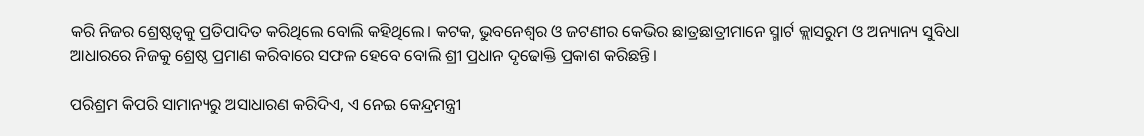କରି ନିଜର ଶ୍ରେଷ୍ଠତ୍ୱକୁ ପ୍ରତିପାଦିତ କରିଥିଲେ ବୋଲି କହିଥିଲେ। କଟକ, ଭୁବନେଶ୍ୱର ଓ ଜଟଣୀର କେଭିର ଛାତ୍ରଛାତ୍ରୀମାନେ ସ୍ମାର୍ଟ କ୍ଲାସରୁମ ଓ ଅନ୍ୟାନ୍ୟ ସୁବିଧା ଆଧାରରେ ନିଜକୁ ଶ୍ରେଷ୍ଠ ପ୍ରମାଣ କରିବାରେ ସଫଳ ହେବେ ବୋଲି ଶ୍ରୀ ପ୍ରଧାନ ଦୃଢୋକ୍ତି ପ୍ରକାଶ କରିଛନ୍ତି।

ପରିଶ୍ରମ କିପରି ସାମାନ୍ୟରୁ ଅସାଧାରଣ କରିଦିଏ, ଏ ନେଇ କେନ୍ଦ୍ରମନ୍ତ୍ରୀ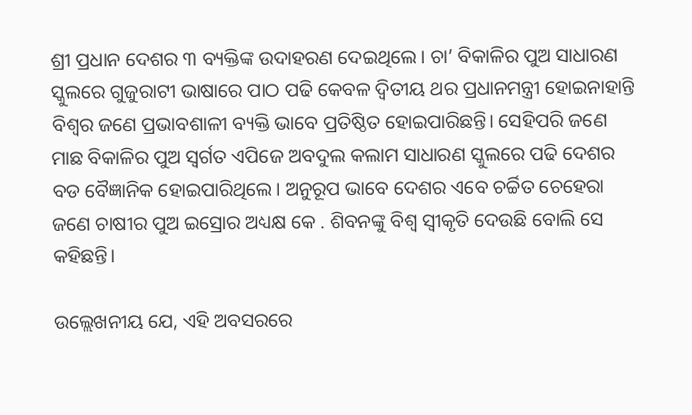ଶ୍ରୀ ପ୍ରଧାନ ଦେଶର ୩ ବ୍ୟକ୍ତିଙ୍କ ଉଦାହରଣ ଦେଇଥିଲେ। ଚା’ ବିକାଳିର ପୁଅ ସାଧାରଣ ସ୍କୁଲରେ ଗୁଜୁରାଟୀ ଭାଷାରେ ପାଠ ପଢି କେବଳ ଦ୍ୱିତୀୟ ଥର ପ୍ରଧାନମନ୍ତ୍ରୀ ହୋଇନାହାନ୍ତି ବିଶ୍ୱର ଜଣେ ପ୍ରଭାବଶାଳୀ ବ୍ୟକ୍ତି ଭାବେ ପ୍ରତିଷ୍ଠିତ ହୋଇପାରିଛନ୍ତି। ସେହିପରି ଜଣେ ମାଛ ବିକାଳିର ପୁଅ ସ୍ୱର୍ଗତ ଏପିଜେ ଅବଦୁଲ କଲାମ ସାଧାରଣ ସ୍କୁଲରେ ପଢି ଦେଶର ବଡ ବୈଜ୍ଞାନିକ ହୋଇପାରିଥିଲେ। ଅନୁରୂପ ଭାବେ ଦେଶର ଏବେ ଚର୍ଚ୍ଚିତ ଚେହେରା ଜଣେ ଚାଷୀର ପୁଅ ଇସ୍ରୋର ଅଧ୍ୟକ୍ଷ କେ . ଶିବନଙ୍କୁ ବିଶ୍ୱ ସ୍ୱୀକୃତି ଦେଉଛି ବୋଲି ସେ କହିଛନ୍ତି।

ଉଲ୍ଲେଖନୀୟ ଯେ, ଏହି ଅବସରରେ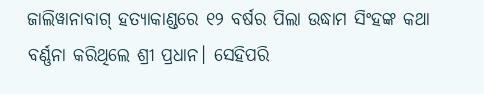ଜାଲିୱାନାବାଗ୍ ହତ୍ୟାକାଣ୍ଡରେ ୧୨ ବର୍ଷର ପିଲା ଉଦ୍ଧାମ ସିଂହଙ୍କ କଥା ବର୍ଣ୍ଣନା କରିଥିଲେ ଶ୍ରୀ ପ୍ରଧାନ। ସେହିପରି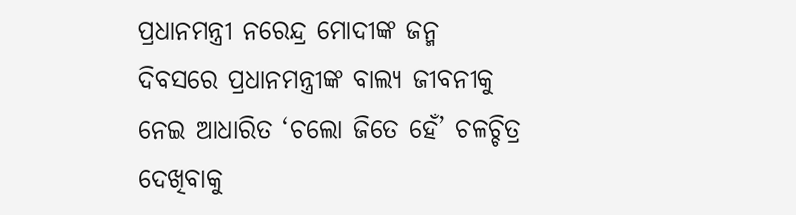ପ୍ରଧାନମନ୍ତ୍ରୀ ନରେନ୍ଦ୍ର ମୋଦୀଙ୍କ ଜନ୍ମ ଦିବସରେ ପ୍ରଧାନମନ୍ତ୍ରୀଙ୍କ ବାଲ୍ୟ ଜୀବନୀକୁ ନେଇ ଆଧାରିତ ‘ଚଲୋ ଜିତେ ହେଁ’ ଚଳଚ୍ଚିତ୍ର ଦେଖିବାକୁ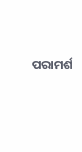ପରାମର୍ଶ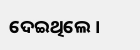ଦେଇଥିଲେ।